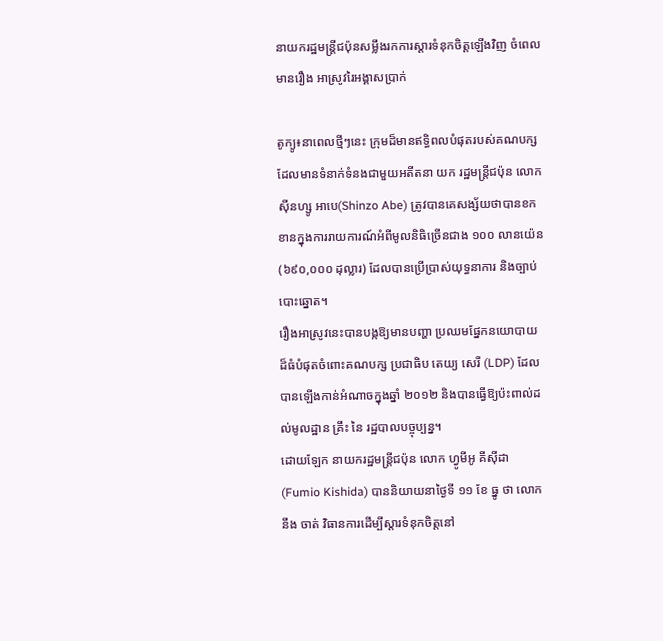នាយករដ្ឋមន្ត្រីជប៉ុនសម្លឹងរកការស្ដារទំនុកចិត្តឡើងវិញ ចំពេលមានរឿង អាស្រូវរៃអង្គាសប្រាក់

តូក្យូ៖នាពេលថ្មីៗនេះ ក្រុមដ៏មានឥទ្ធិពលបំផុតរបស់គណបក្ស ដែលមានទំនាក់ទំនងជាមួយអតីតនា យក រដ្ឋមន្ត្រីជប៉ុន លោក ស៊ីនហ្សូ អាបេ(Shinzo Abe) ត្រូវបានគេសង្ស័យថាបានខកខានក្នុងការរាយការណ៍អំពីមូលនិធិច្រើនជាង ១០០ លានយ៉េន (៦៩០,០០០ ដុល្លារ) ដែលបានប្រើប្រាស់យុទ្ធនាការ និងច្បាប់បោះឆ្នោត។
រឿងអាស្រូវនេះបានបង្កឱ្យមានបញ្ហា ប្រឈមផ្នែកនយោបាយដ៏ធំបំផុតចំពោះគណបក្ស ប្រជាធិប តេយ្យ សេរី (LDP) ដែលបានឡើងកាន់អំណាចក្នុងឆ្នាំ ២០១២ និងបានធ្វើឱ្យប៉ះពាល់ដល់មូលដ្ឋាន គ្រឹះ នៃ រដ្ឋបាលបច្ចុប្បន្ន។
ដោយឡែក នាយករដ្ឋមន្ត្រីជប៉ុន លោក ហ្វូមីអូ គីស៊ីដា(Fumio Kishida) បាននិយាយនាថ្ងៃទី ១១ ខែ ធ្នូ ថា លោកនឹង ចាត់ វិធានការដើម្បីស្ដារទំនុកចិត្តនៅ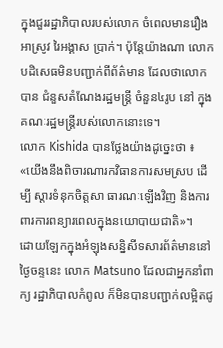ក្នុងជួររដ្ឋាភិបាលរបស់លោក ចំពេលមានរឿង អាស្រូវ រៃអង្គាស ប្រាក់។ ប៉ុន្តែយ៉ាងណា លោកបដិសេធមិនបញ្ជាក់ពីព័ត៌មាន ដែលថាលោកបាន ជំនួសតំណែងរដ្ឋមន្ត្រី ចំនួន៤រូប នៅ ក្នុងគណៈរដ្ឋមន្ត្រីរបស់លោកនោះទេ។
លោក Kishida បានថ្លែងយ៉ាងដូច្នេះថា ៖ «យើងនឹងពិចារណារកវិធានការសមស្រប ដើម្បី ស្តារទំនុកចិត្តសា ធារណៈឡើងវិញ និងការពារការពន្យារពេលក្នុងនយោបាយជាតិ»។
ដោយឡែកក្នុងអំឡុងសន្និសីទសារព័ត៌មាននៅ ថ្ងៃចន្ទនេះ លោក Matsuno ដែលជាអ្នកនាំពាក្យ រដ្ឋាភិបាលកំពូល ក៏មិនបានបញ្ជាក់លម្អិតជូ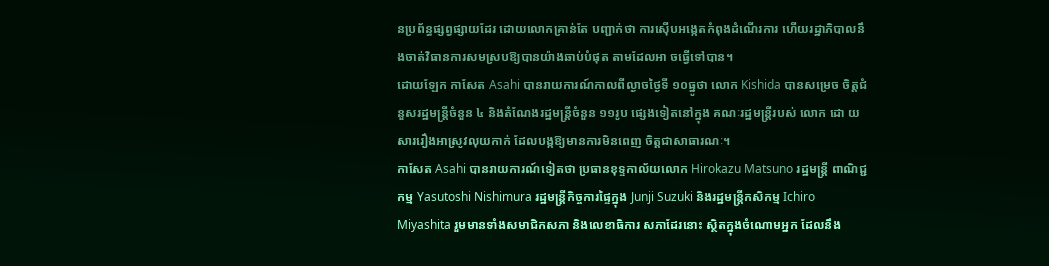នប្រព័ន្ធផ្សព្វផ្សាយដែរ ដោយលោកគ្រាន់តែ បញ្ជាក់ថា ការស៊ើបអង្កេតកំពុងដំណើរការ ហើយរដ្ឋាភិបាលនឹងចាត់វិធានការសមស្របឱ្យបានយ៉ាងឆាប់បំផុត តាមដែលអា ចធ្វើទៅបាន។
ដោយឡែក កាសែត Asahi បានរាយការណ៍កាលពីល្ងាចថ្ងៃទី ១០ធ្នូថា លោក Kishida បានសម្រេច ចិត្តជំនួសរដ្ឋមន្ត្រីចំនួន ៤ និងតំណែងរដ្ឋមន្ត្រីចំនួន ១១រូប ផ្សេងទៀតនៅក្នុង គណៈរដ្ឋមន្ត្រីរបស់ លោក ដោ យសាររឿងអាស្រូវលុយកាក់ ដែលបង្កឱ្យមានការមិនពេញ ចិត្តជាសាធារណៈ។
កាសែត Asahi បានរាយការណ៍ទៀតថា ប្រធានខុទ្ទកាល័យលោក Hirokazu Matsuno រដ្ឋមន្ត្រី ពាណិជ្ជកម្ម Yasutoshi Nishimura រដ្ឋមន្ត្រីកិច្ចការផ្ទៃក្នុង Junji Suzuki និងរដ្ឋមន្ត្រីកសិកម្ម Ichiro Miyashita រួមមានទាំងសមាជិកសភា និងលេខាធិការ សភាដែរនោះ ស្ថិតក្នុងចំណោមអ្នក ដែលនឹង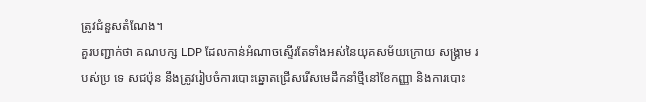ត្រូវជំនួសតំណែង។
គួរបញ្ជាក់ថា គណបក្ស LDP ដែលកាន់អំណាចស្ទើរតែទាំងអស់នៃយុគសម័យក្រោយ សង្គ្រាម របស់ប្រ ទេ សជប៉ុន នឹងត្រូវរៀបចំការបោះឆ្នោតជ្រើសរើសមេដឹកនាំថ្មីនៅខែកញ្ញា និងការបោះ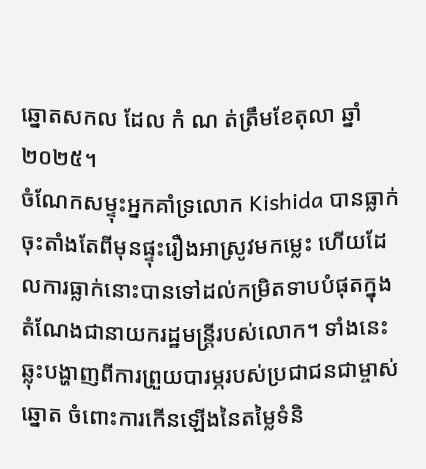ឆ្នោតសកល ដែល កំ ណ ត់ត្រឹមខែតុលា ឆ្នាំ ២០២៥។
ចំណែកសម្ទុះអ្នកគាំទ្រលោក Kishida បានធ្លាក់ចុះតាំងតែពីមុនផ្ទុះរឿងអាស្រូវមកម្លេះ ហើយដែលការធ្លាក់នោះបានទៅដល់កម្រិតទាបបំផុតក្នុងតំណែងជានាយករដ្ឋមន្ត្រីរបស់លោក។ ទាំងនេះឆ្លុះបង្ហាញពីការព្រួយបារម្ភរបស់ប្រជាជនជាម្ចាស់ឆ្នោត ចំពោះការកើនឡើងនៃតម្លៃទំនិ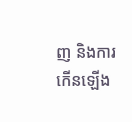ញ និងការកើនឡើង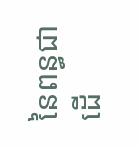នៃពន្ធជា ដើ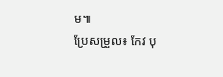ម៕
ប្រែសម្រួល៖ កែវ បុ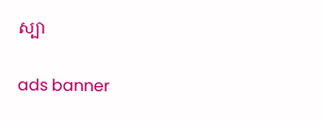ស្បា

ads banner